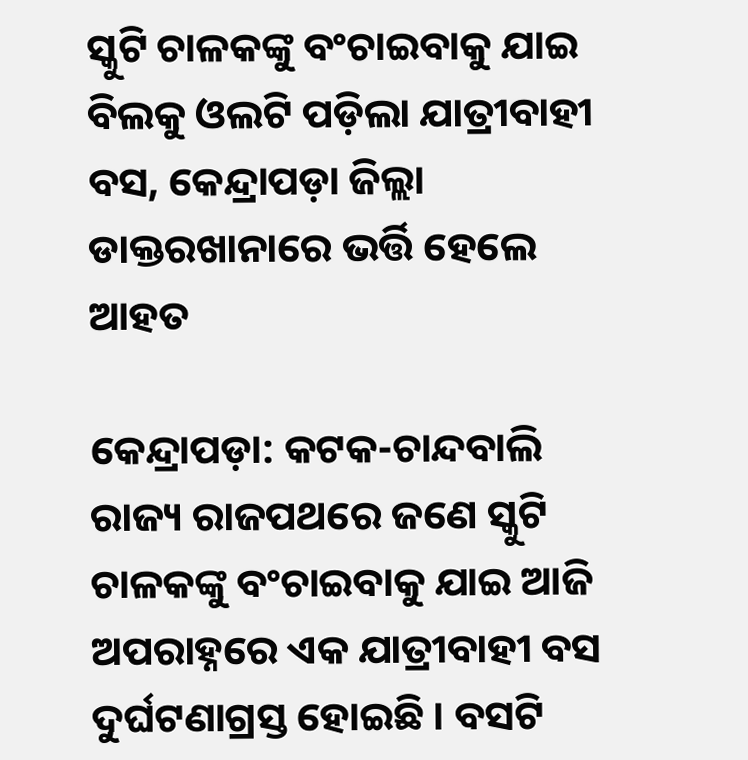ସ୍କୁଟି ଚାଳକଙ୍କୁ ବଂଚାଇବାକୁ ଯାଇ ବିଲକୁ ଓଲଟି ପଡ଼ିଲା ଯାତ୍ରୀବାହୀ ବସ, କେନ୍ଦ୍ରାପଡ଼ା ଜିଲ୍ଲା ଡାକ୍ତରଖାନାରେ ଭର୍ତ୍ତି ହେଲେ ଆହତ

କେନ୍ଦ୍ରାପଡ଼ା: କଟକ-ଚାନ୍ଦବାଲି ରାଜ୍ୟ ରାଜପଥରେ ଜଣେ ସ୍କୁଟି ଚାଳକଙ୍କୁ ବଂଚାଇବାକୁ ଯାଇ ଆଜି ଅପରାହ୍ନରେ ଏକ ଯାତ୍ରୀବାହୀ ବସ ଦୁର୍ଘଟଣାଗ୍ରସ୍ତ ହୋଇଛି । ବସଟି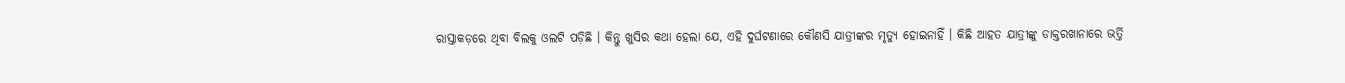ରାସ୍ତାକଡ଼ରେ ଥିବା ବିଲକୁ ଓଲଟି ପଡ଼ିଛି । କିନ୍ତୁ ଖୁସିର କଥା ହେଲା ଯେ, ଏହି ଦୁର୍ଘଟଣାରେ କୌଣସି ଯାତ୍ରୀଙ୍କର ମୃତ୍ୟୁ ହୋଇନାହିଁ । କିଛି ଆହତ ଯାତ୍ରୀଙ୍କୁ ଡାକ୍ତରଖାନାରେ ଭର୍ତ୍ତି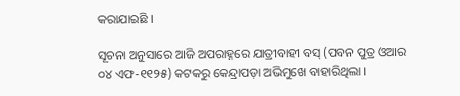କରାଯାଇଛି ।

ସୂଚନା ଅନୁସାରେ ଆଜି ଅପରାହ୍ନରେ ଯାତ୍ରୀବାହୀ ବସ୍ (ପବନ ପୁତ୍ର ଓଆର ୦୪ ଏଫ-୧୧୨୫) କଟକରୁ କେନ୍ଦ୍ରାପଡ଼ା ଅଭିମୁଖେ ବାହାରିଥିଲା ।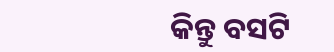କିନ୍ତୁ ବସଟି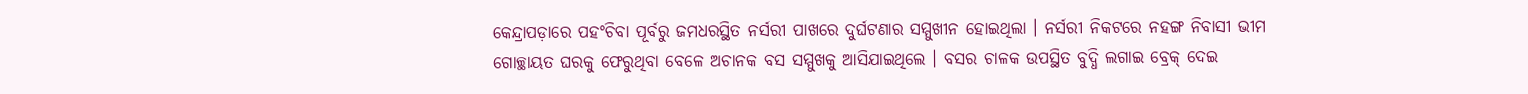କେନ୍ଦ୍ରାପଡ଼ାରେ ପହଂଚିବା ପୂର୍ବରୁ ଜମଧରସ୍ଥିତ ନର୍ସରୀ ପାଖରେ ଦୁର୍ଘଟଣାର ସମ୍ମୁଖୀନ ହୋଇଥିଲା । ନର୍ସରୀ ନିକଟରେ ନହଙ୍ଗ ନିବାସୀ ଭୀମ ଗୋଚ୍ଛାୟତ ଘରକୁ ଫେରୁଥିବା ବେଳେ ଅଚାନକ ବସ ସମ୍ମୁଖକୁ ଆସିଯାଇଥିଲେ । ବସର ଚାଳକ ଉପସ୍ଥିତ ବୁଦ୍ଧି ଲଗାଇ ବ୍ରେକ୍ ଦେଇ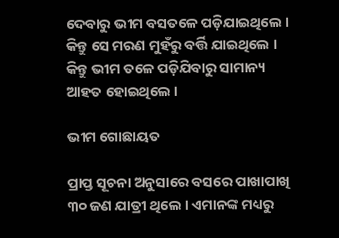ଦେବାରୁ ଭୀମ ବସତଳେ ପଡ଼ିଯାଇଥିଲେ । କିନ୍ତୁ ସେ ମରଣ ମୁହଁରୁ ବର୍ତ୍ତି ଯାଇଥିଲେ । କିନ୍ତୁ ଭୀମ ତଳେ ପଡ଼ିଯିବାରୁ ସାମାନ୍ୟ ଆହତ ହୋଇଥିଲେ ।

ଭୀମ ଗୋଛାୟତ

ପ୍ରାପ୍ତ ସୂଚନା ଅନୁସାରେ ବସରେ ପାଖାପାଖି ୩୦ ଜଣ ଯାତ୍ରୀ ଥିଲେ । ଏମାନଙ୍କ ମଧ୍ୟରୁ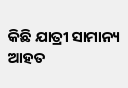କିଛି ଯାତ୍ରୀ ସାମାନ୍ୟ ଆହତ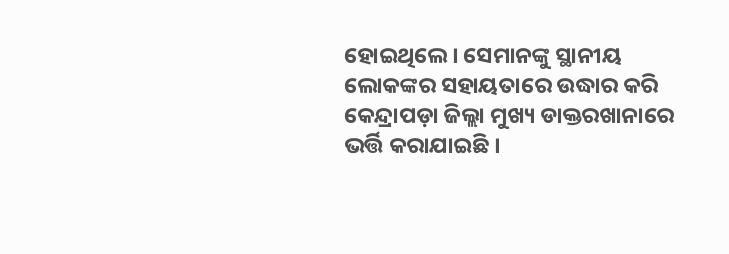ହୋଇଥିଲେ । ସେମାନଙ୍କୁ ସ୍ଥାନୀୟ ଲୋକଙ୍କର ସହାୟତାରେ ଉଦ୍ଧାର କରି କେନ୍ଦ୍ରାପଡ଼ା ଜିଲ୍ଲା ମୁଖ୍ୟ ଡାକ୍ତରଖାନାରେ ଭର୍ତ୍ତି କରାଯାଇଛି ।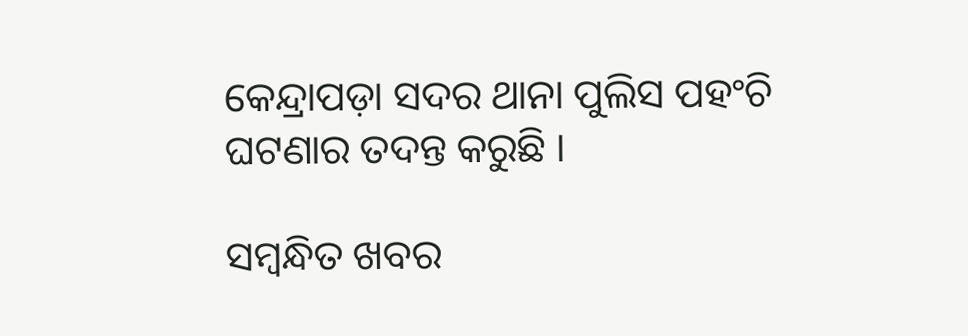କେନ୍ଦ୍ରାପଡ଼ା ସଦର ଥାନା ପୁଲିସ ପହଂଚି ଘଟଣାର ତଦନ୍ତ କରୁଛି ।

ସମ୍ବନ୍ଧିତ ଖବର